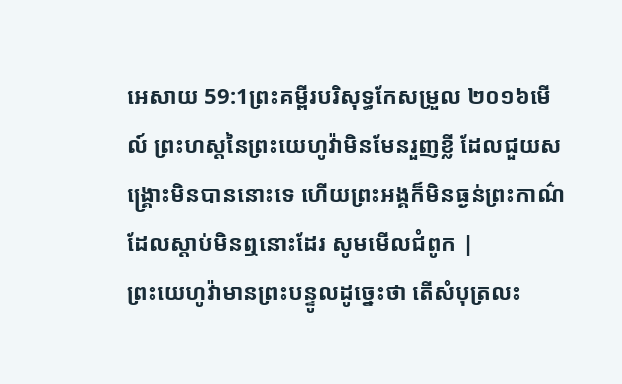អេសាយ 59:1ព្រះគម្ពីរបរិសុទ្ធកែសម្រួល ២០១៦មើល៍ ព្រះហស្តនៃព្រះយេហូវ៉ាមិនមែនរួញខ្លី ដែលជួយសង្គ្រោះមិនបាននោះទេ ហើយព្រះអង្គក៏មិនធ្ងន់ព្រះកាណ៌ ដែលស្តាប់មិនឮនោះដែរ សូមមើលជំពូក |
ព្រះយេហូវ៉ាមានព្រះបន្ទូលដូច្នេះថា តើសំបុត្រលះ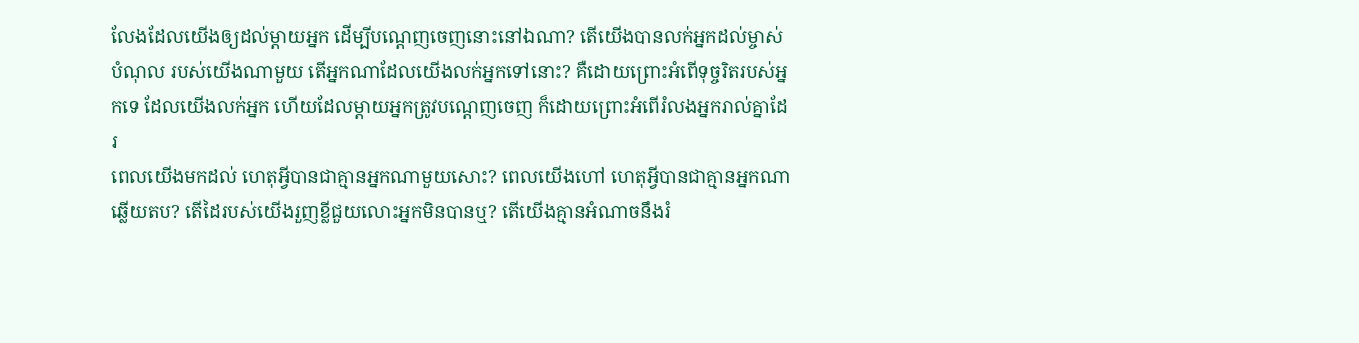លែងដែលយើងឲ្យដល់ម្តាយអ្នក ដើម្បីបណ្តេញចេញនោះនៅឯណា? តើយើងបានលក់អ្នកដល់ម្ចាស់បំណុល របស់យើងណាមួយ តើអ្នកណាដែលយើងលក់អ្នកទៅនោះ? គឺដោយព្រោះអំពើទុច្ចរិតរបស់អ្នកទេ ដែលយើងលក់អ្នក ហើយដែលម្តាយអ្នកត្រូវបណ្តេញចេញ ក៏ដោយព្រោះអំពើរំលងអ្នករាល់គ្នាដែរ
ពេលយើងមកដល់ ហេតុអ្វីបានជាគ្មានអ្នកណាមួយសោះ? ពេលយើងហៅ ហេតុអ្វីបានជាគ្មានអ្នកណាឆ្លើយតប? តើដៃរបស់យើងរួញខ្លីជួយលោះអ្នកមិនបានឬ? តើយើងគ្មានអំណាចនឹងរំ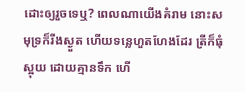ដោះឲ្យរួចទេឬ? ពេលណាយើងគំរាម នោះសមុទ្រក៏រីងស្ងួត ហើយទន្លេហួតហែងដែរ ត្រីក៏ធុំស្អុយ ដោយគ្មានទឹក ហើ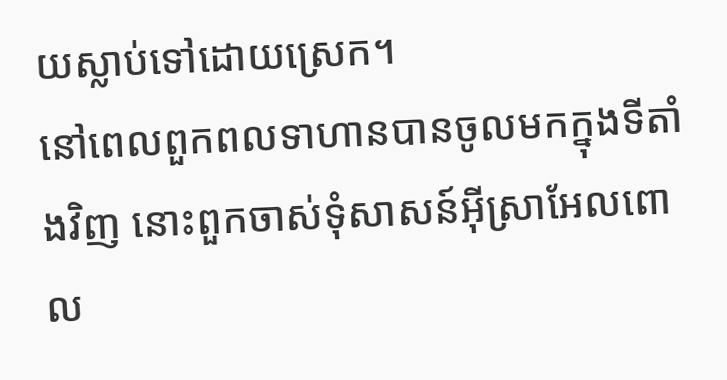យស្លាប់ទៅដោយស្រេក។
នៅពេលពួកពលទាហានបានចូលមកក្នុងទីតាំងវិញ នោះពួកចាស់ទុំសាសន៍អ៊ីស្រាអែលពោល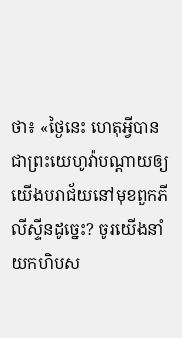ថា៖ «ថ្ងៃនេះ ហេតុអ្វីបានជាព្រះយេហូវ៉ាបណ្ដាយឲ្យយើងបរាជ័យនៅមុខពួកភីលីស្ទីនដូច្នេះ? ចូរយើងនាំយកហិបស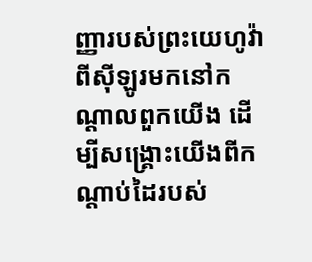ញ្ញារបស់ព្រះយេហូវ៉ា ពីស៊ីឡូរមកនៅកណ្ដាលពួកយើង ដើម្បីសង្គ្រោះយើងពីកណ្ដាប់ដៃរបស់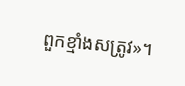ពួកខ្មាំងសត្រូវ»។